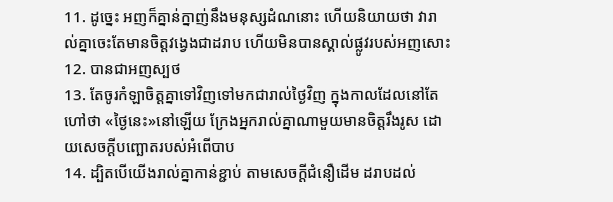11. ដូច្នេះ អញក៏គ្នាន់ក្នាញ់នឹងមនុស្សដំណនោះ ហើយនិយាយថា វារាល់គ្នាចេះតែមានចិត្តវង្វេងជាដរាប ហើយមិនបានស្គាល់ផ្លូវរបស់អញសោះ
12. បានជាអញស្បថ
13. តែចូរកំឡាចិត្តគ្នាទៅវិញទៅមកជារាល់ថ្ងៃវិញ ក្នុងកាលដែលនៅតែហៅថា «ថ្ងៃនេះ»នៅឡើយ ក្រែងអ្នករាល់គ្នាណាមួយមានចិត្តរឹងរូស ដោយសេចក្ដីបញ្ឆោតរបស់អំពើបាប
14. ដ្បិតបើយើងរាល់គ្នាកាន់ខ្ជាប់ តាមសេចក្ដីជំនឿដើម ដរាបដល់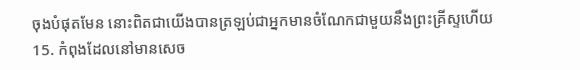ចុងបំផុតមែន នោះពិតជាយើងបានត្រឡប់ជាអ្នកមានចំណែកជាមួយនឹងព្រះគ្រីស្ទហើយ
15. កំពុងដែលនៅមានសេច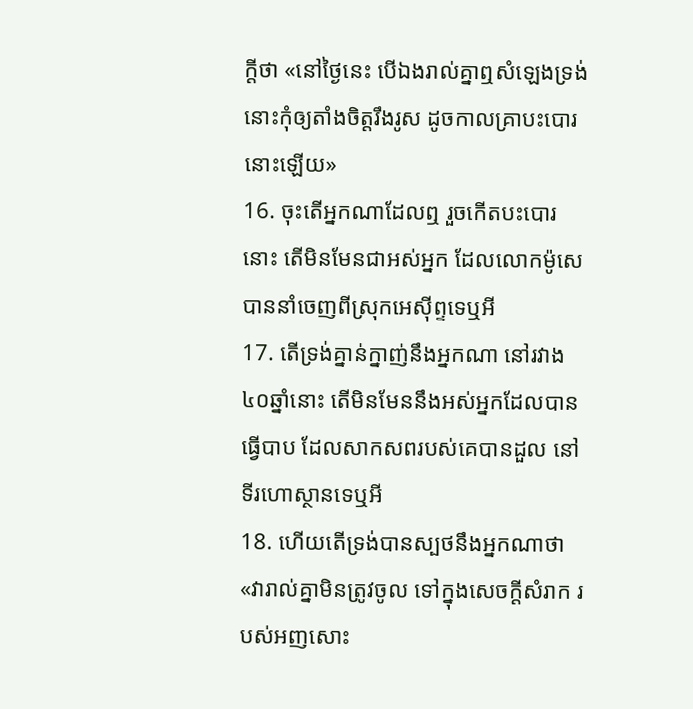ក្ដីថា «នៅថ្ងៃនេះ បើឯងរាល់គ្នាឮសំឡេងទ្រង់ នោះកុំឲ្យតាំងចិត្តរឹងរូស ដូចកាលគ្រាបះបោរនោះឡើយ»
16. ចុះតើអ្នកណាដែលឮ រួចកើតបះបោរនោះ តើមិនមែនជាអស់អ្នក ដែលលោកម៉ូសេបាននាំចេញពីស្រុកអេស៊ីព្ទទេឬអី
17. តើទ្រង់គ្នាន់ក្នាញ់នឹងអ្នកណា នៅរវាង៤០ឆ្នាំនោះ តើមិនមែននឹងអស់អ្នកដែលបានធ្វើបាប ដែលសាកសពរបស់គេបានដួល នៅទីរហោស្ថានទេឬអី
18. ហើយតើទ្រង់បានស្បថនឹងអ្នកណាថា «វារាល់គ្នាមិនត្រូវចូល ទៅក្នុងសេចក្ដីសំរាក របស់អញសោះ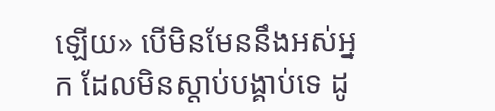ឡើយ» បើមិនមែននឹងអស់អ្នក ដែលមិនស្តាប់បង្គាប់ទេ ដូ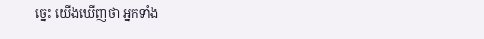ច្នេះ យើងឃើញថា អ្នកទាំង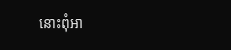នោះពុំអា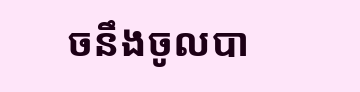ចនឹងចូលបា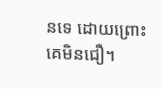នទេ ដោយព្រោះគេមិនជឿ។